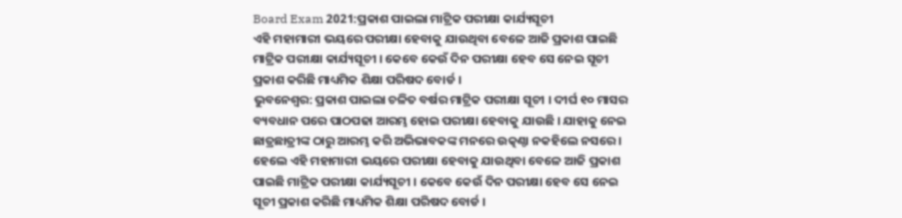Board Exam 2021:ପ୍ରକାଶ ପାଇଲା ମାଟ୍ରିକ ପରୀକ୍ଷା କାର୍ଯ୍ୟସୂଚୀ
ଏହି ମହାମାରୀ ଭୟରେ ପରୀକ୍ଷା ହେବାକୁ ଯାଉଥିବା ବେଳେ ଆଜି ପ୍ରକାଶ ପାଇଛି ମାଟ୍ରିକ ପରୀକ୍ଷା କାର୍ଯ୍ୟସୂଚୀ । କେବେ କେଉଁ ଦିନ ପରୀକ୍ଷା ହେବ ସେ ନେଇ ସୂଚୀ ପ୍ରକାଶ କରିଛି ମାଧ୍ୟମିକ ଶିକ୍ଷା ପରିଷଦ ବୋର୍ଡ ।
ଭୁବନେଶ୍ବର: ପ୍ରକାଶ ପାଇଲା ଚଳିତ ବର୍ଷର ମାଟ୍ରିକ ପରୀକ୍ଷା ସୂଚୀ । ଦୀର୍ଘ ୧୦ ମାସର ବ୍ୟବଧାନ ପରେ ପାଠପଢା ଆରମ୍ଭ ହୋଇ ପରୀକ୍ଷା ହେବାକୁ ଯାଉଛି । ଯାହାକୁ ନେଇ ଛାତ୍ରଛାତ୍ରୀଙ୍କ ଠାରୁ ଆରମ୍ଭ କରି ଅଭିଭାବକଙ୍କ ମନରେ ଉତ୍କଣ୍ଠା ନକହିଲେ ନସରେ । ହେଲେ ଏହି ମହାମାରୀ ଭୟରେ ପରୀକ୍ଷା ହେବାକୁ ଯାଉଥିବା ବେଳେ ଆଜି ପ୍ରକାଶ ପାଇଛି ମାଟ୍ରିକ ପରୀକ୍ଷା କାର୍ଯ୍ୟସୂଚୀ । କେବେ କେଉଁ ଦିନ ପରୀକ୍ଷା ହେବ ସେ ନେଇ ସୂଚୀ ପ୍ରକାଶ କରିଛି ମାଧ୍ୟମିକ ଶିକ୍ଷା ପରିଷଦ ବୋର୍ଡ ।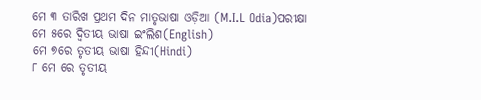ମେ ୩ ତାରିଖ ପ୍ରଥମ ଦିନ ମାତୃଭାଷା ଓଡ଼ିଆ (M.I.L Odia)ପରୀକ୍ଷା
ମେ ୫ରେ ଦ୍ୱିତୀୟ ଭାଷା ଇଂଲିଶ(English)
ମେ ୭ରେ ତୃତୀୟ ଭାଷା ହିନ୍ଦୀ(Hindi)
୮ ମେ ରେ ତୃତୀୟ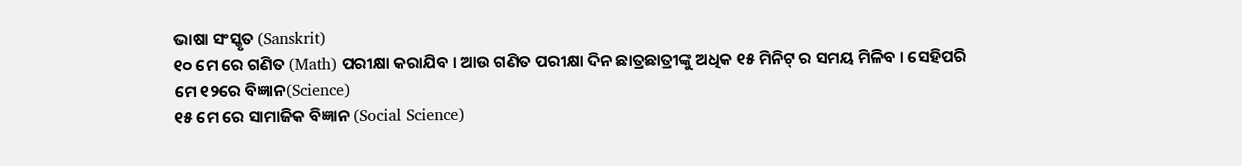ଭାଷା ସଂସ୍କୃତ (Sanskrit)
୧୦ ମେ ରେ ଗଣିତ (Math) ପରୀକ୍ଷା କରାଯିବ । ଆଉ ଗଣିତ ପରୀକ୍ଷା ଦିନ ଛାତ୍ରଛାତ୍ରୀଙ୍କୁ ଅଧିକ ୧୫ ମିନିଟ୍ ର ସମୟ ମିଳିବ । ସେହିପରି
ମେ ୧୨ରେ ବିଜ୍ଞାନ(Science)
୧୫ ମେ ରେ ସାମାଜିକ ବିଜ୍ଞାନ (Social Science)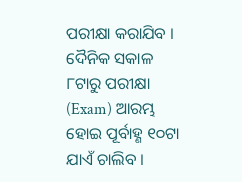ପରୀକ୍ଷା କରାଯିବ ।
ଦୈନିକ ସକାଳ ୮ଟାରୁ ପରୀକ୍ଷା (Exam) ଆରମ୍ଭ ହୋଇ ପୂର୍ବାହ୍ଣ ୧୦ଟା ଯାଏଁ ଚାଲିବ ।